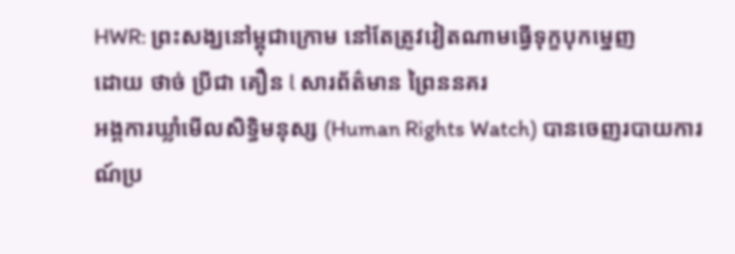HWR: ព្រះសង្ឃនៅម្ពុជាក្រោម នៅតែត្រូវវៀតណាមធ្វើទុក្ខបុកម្នេញ
ដោយ ថាច់ ប្រីជា គឿន l សារព័ត៌មាន ព្រៃននគរ
អង្គការឃ្លាំមើលសិទ្ធិមនុស្ស (Human Rights Watch) បានចេញរបាយការណ៍ប្រ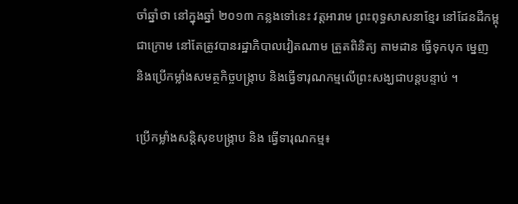ចាំឆ្នាំថា នៅក្នុងឆ្នាំ ២០១៣ កន្លងទៅនេះ វត្តអារាម ព្រះពុទ្ធសាសនាខ្មែរ នៅដែនដីកម្ពុជាក្រោម នៅតែត្រូវបានរដ្ឋាភិបាលវៀតណាម ត្រួតពិនិត្យ តាមដាន ធ្វើទុកបុក ម្នេញ និងប្រើកម្លាំងសមត្ថកិច្ចបង្ក្រាប និងធ្វើទារុណកម្មលើព្រះសង្ឃជាបន្តបន្ទាប់ ។

ប្រើកម្លាំងសន្តិសុខបង្ក្រាប និង ធ្វើទារុណកម្ម៖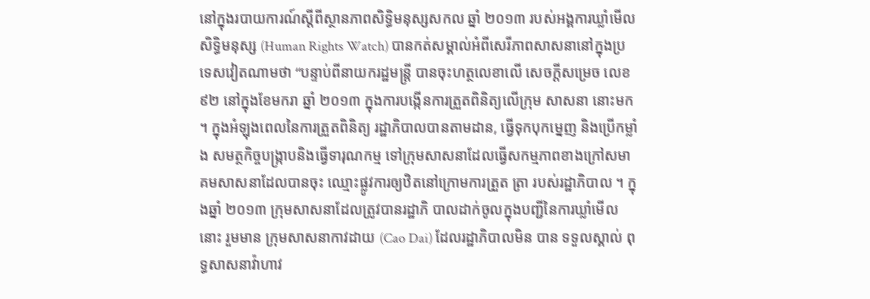នៅក្នុងរបាយការណ៍ស្ដីពីស្ថានភាពសិទ្ធិមនុស្សសកល ឆ្នាំ ២០១៣ របស់អង្គការឃ្លាំមើលសិទ្ធិមនុស្ស (Human Rights Watch) បានកត់សម្គាល់អំពីសេរីភាពសាសនានៅក្នុងប្រទេសវៀតណាមថា “បន្ទាប់ពីនាយករដ្ឋមន្ត្រី បានចុះហត្ថលេខាលើ សេចក្ដីសម្រេច លេខ ៩២ នៅក្នុងខែមករា ឆ្នាំ ២០១៣ ក្នុងការបង្កើនការត្រួតពិនិត្យលើក្រុម សាសនា នោះមក ។ ក្នុងអំឡុងពេលនៃការត្រួតពិនិត្យ រដ្ឋាភិបាលបានតាមដាន, ធ្វើទុកបុកម្នេញ និងប្រើកម្លាំង សមត្ថកិច្ចបង្ក្រាបនិងធ្វើទារុណកម្ម ទៅក្រុមសាសនាដែលធ្វើសកម្មភាពខាងក្រៅសមាគមសាសនាដែលបានចុះ ឈ្មោះផ្លូវការឲ្យឋិតនៅក្រោមការត្រួត ត្រា របស់រដ្ឋាភិបាល ។ ក្នុងឆ្នាំ ២០១៣ ក្រុមសាសនាដែលត្រូវបានរដ្ឋាភិ បាលដាក់ចូលក្នុងបញ្ជីនៃការឃ្លាំមើលនោះ រួមមាន ក្រុមសាសនាកាវដាយ (Cao Dai) ដែលរដ្ឋាភិបាលមិន បាន ទទួលស្គាល់ ពុទ្ធសាសនាវ៉ាហាវ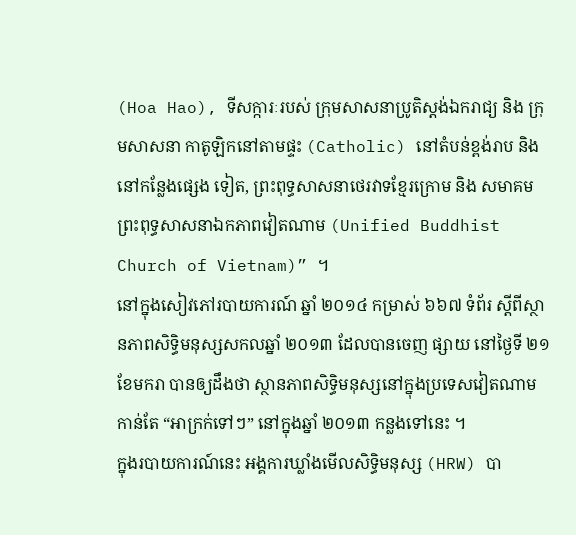(Hoa Hao), ទីសក្ការៈរបស់ ក្រុមសាសនាប្រូតិស្តង់ឯករាជ្យ និង ក្រុមសាសនា កាតូឡិកនៅតាមផ្ទះ (Catholic) នៅតំបន់ខ្ពង់រាប និង នៅកន្លែងផ្សេង ទៀត, ព្រះពុទ្ធសាសនាថេរវាទខ្មែរក្រោម និង សមាគមព្រះពុទ្ធសាសនាឯកភាពវៀតណាម (Unified Buddhist Church of Vietnam)” ។
នៅក្នុងសៀវភៅរបាយការណ៍ ឆ្នាំ ២០១៤ កម្រាស់ ៦៦៧ ទំព័រ ស្ដីពីស្ថានភាពសិទ្ធិមនុស្សសកលឆ្នាំ ២០១៣ ដែលបានចេញ ផ្សាយ នៅថ្ងៃទី ២១ ខែមករា បានឲ្យដឹងថា ស្ថានភាពសិទ្ធិមនុស្សនៅក្នុងប្រទេសវៀតណាមកាន់តែ “អាក្រក់ទៅៗ” នៅក្នុងឆ្នាំ ២០១៣ កន្លងទៅនេះ ។
ក្នុងរបាយការណ៍នេះ អង្គការឃ្លាំងមើលសិទ្ធិមនុស្ស (HRW) បា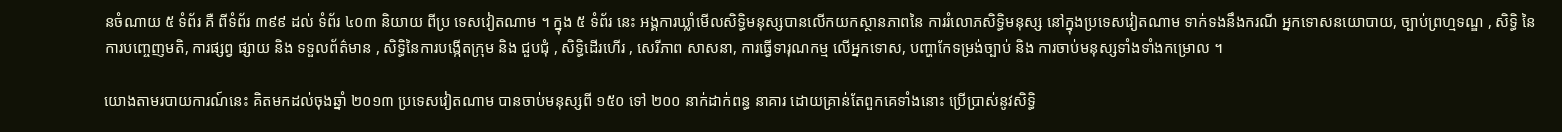នចំណាយ ៥ ទំព័រ គឺ ពីទំព័រ ៣៩៩ ដល់ ទំព័រ ៤០៣ និយាយ ពីប្រ ទេសវៀតណាម ។ ក្នុង ៥ ទំព័រ នេះ អង្គការឃ្លាំមើលសិទ្ធិមនុស្សបានលើកយកស្ថានភាពនៃ ការរំលោភសិទ្ធិមនុស្ស នៅក្នុងប្រទេសវៀតណាម ទាក់ទងនឹងករណី អ្នកទោសនយោបាយ, ច្បាប់ព្រហ្មទណ្ឌ , សិទ្ធិ នៃការបញ្ចេញមតិ, ការផ្សព្វ ផ្សាយ និង ទទួលព័ត៌មាន , សិទ្ធិនៃការបង្កើតក្រុម និង ជួបជុំ , សិទ្ធិដើរហើរ , សេរីភាព សាសនា, ការធ្វើទារុណកម្ម លើអ្នកទោស, បញ្ហាកែទម្រង់ច្បាប់ និង ការចាប់មនុស្សទាំងទាំងកម្រោល ។

យោងតាមរបាយការណ៍នេះ គិតមកដល់ចុងឆ្នាំ ២០១៣ ប្រទេសវៀតណាម បានចាប់មនុស្សពី ១៥០ ទៅ ២០០ នាក់ដាក់ពន្ធ នាគារ ដោយគ្រាន់តែពួកគេទាំងនោះ ប្រើប្រាស់នូវសិទ្ធិ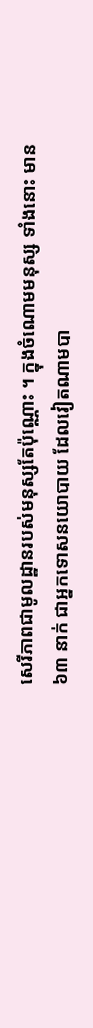សេរីភាពជាមូលដ្ឋានរបស់មនុស្សតែប៉ុណ្ណោះ ។ ក្នុងចំណោមមនុស្ស ទាំងនោះ មាន ៦៣ នាក់ ជាអ្នកទោសនយោបាយ ដែលវៀតណាមបា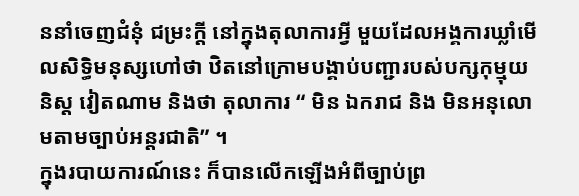ននាំចេញជំនុំ ជម្រះក្ដី នៅក្នុងតុលាការអ្វី មួយដែលអង្គការឃ្លាំមើលសិទ្ធិមនុស្សហៅថា ឋិតនៅក្រោមបង្គាប់បញ្ជារបស់បក្សកុម្មុយនិស្ត វៀតណាម និងថា តុលាការ “ មិន ឯករាជ និង មិនអនុលោមតាមច្បាប់អន្តរជាតិ” ។
ក្នុងរបាយការណ៍នេះ ក៏បានលើកឡើងអំពីច្បាប់ព្រ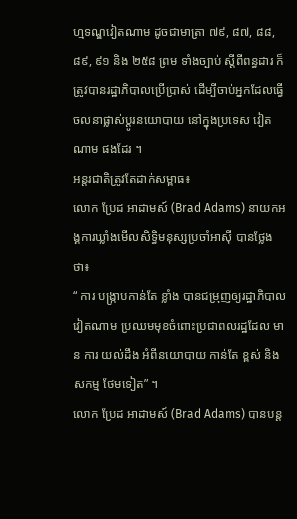ហ្មទណ្ឌវៀតណាម ដូចជាមាត្រា ៧៩, ៨៧, ៨៨, ៨៩, ៩១ និង ២៥៨ ព្រម ទាំងច្បាប់ ស្ដីពីពន្ធដារ ក៏ត្រូវបានរដ្ឋាភិបាលប្រើប្រាស់ ដើម្បីចាប់អ្នកដែលធ្វើចលនាផ្លាស់ប្ដូរនយោបាយ នៅក្នុងប្រទេស វៀតណាម ផងដែរ ។
អន្តរជាតិត្រូវតែដាក់សម្ពាធ៖
លោក ប្រែដ អាដាមស៍ (Brad Adams) នាយកអង្គការឃ្លាំងមើលសិទ្ធិមនុស្សប្រចាំអាស៊ី បានថ្លែងថា៖
“ ការ បង្ក្រាបកាន់តែ ខ្លាំង បានជម្រុញឲ្យរដ្ឋាភិបាលវៀតណាម ប្រឈមមុខចំពោះប្រជាពលរដ្ឋដែល មាន ការ យល់ដឹង អំពីនយោបាយ កាន់តែ ខ្ពស់ និងសកម្ម ថែមទៀត” ។
លោក ប្រែដ អាដាមស៍ (Brad Adams) បានបន្ត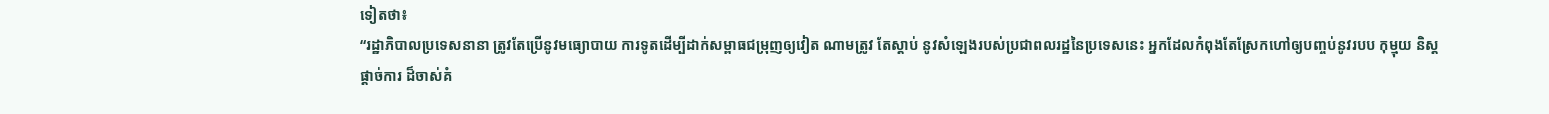ទៀតថា៖
“រដ្ឋាភិបាលប្រទេសនានា ត្រូវតែប្រើនូវមធ្យោបាយ ការទូតដើម្បីដាក់សម្ពាធជម្រុញឲ្យវៀត ណាមត្រូវ តែស្ដាប់ នូវសំឡេងរបស់ប្រជាពលរដ្ឋនៃប្រទេសនេះ អ្នកដែលកំពុងតែស្រែកហៅឲ្យបញ្ចប់នូវរបប កុម្មុយ និស្តផ្ដាច់ការ ដ៏ចាស់គំ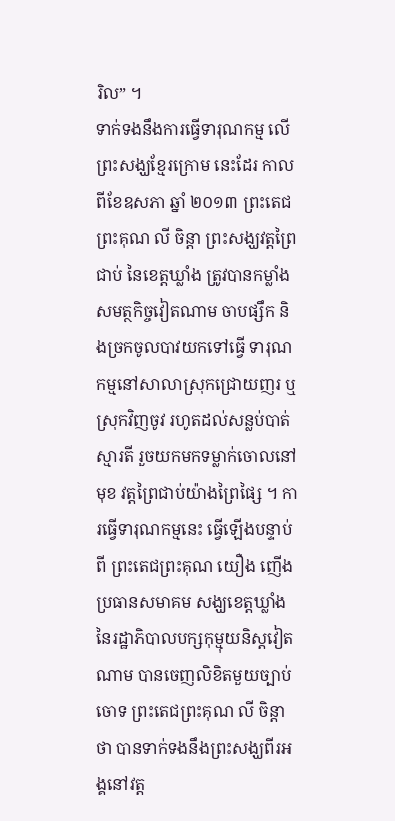រិល” ។
ទាក់ទងនឹងការធ្វើទារុណកម្ម លើព្រះសង្ឃខ្មែរក្រោម នេះដែរ កាលពីខែឧសភា ឆ្នាំ ២០១៣ ព្រះតេជព្រះគុណ លី ចិន្ដា ព្រះសង្ឃវត្តព្រៃជាប់ នៃខេត្តឃ្លាំង ត្រូវបានកម្លាំងសមត្ថកិច្ចវៀតណាម ចាបផ្សឹក និងច្រកចូលបាវយកទៅធ្វើ ទារុណកម្មនៅសាលាស្រុកជ្រោយញរ ឬ ស្រុកវិញចូវ រហូតដល់សន្លប់បាត់ស្មារតី រួចយកមកទម្លាក់ចោលនៅមុខ វត្តព្រៃជាប់យ៉ាងព្រៃផ្សៃ ។ ការធ្វើទារុណកម្មនេះ ធ្វើឡើងបន្ទាប់ពី ព្រះតេជព្រះគុណ យឿង ញើង ប្រធានសមាគម សង្ឃខេត្តឃ្លាំង នៃរដ្ឋាភិបាលបក្សកុម្មុយនិស្តវៀតណាម បានចេញលិខិតមួយច្បាប់ចោទ ព្រះតេជព្រះគុណ លី ចិន្ដា ថា បានទាក់ទងនឹងព្រះសង្ឃពីរអង្គនៅវត្ត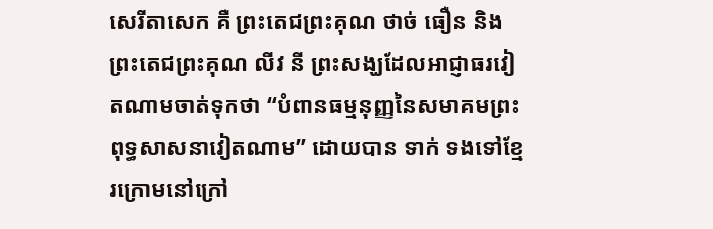សេរីតាសេក គឺ ព្រះតេជព្រះគុណ ថាច់ ធឿន និង ព្រះតេជព្រះគុណ លីវ នី ព្រះសង្ឃដែលអាជ្ញាធរវៀតណាមចាត់ទុកថា “បំពានធម្មនុញ្ញនៃសមាគមព្រះពុទ្ធសាសនាវៀតណាម” ដោយបាន ទាក់ ទងទៅខ្មែរក្រោមនៅក្រៅ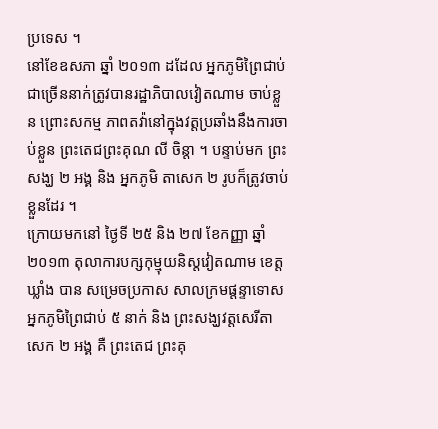ប្រទេស ។
នៅខែឧសភា ឆ្នាំ ២០១៣ ដដែល អ្នកភូមិព្រៃជាប់ជាច្រើននាក់ត្រូវបានរដ្ឋាភិបាលវៀតណាម ចាប់ខ្លួន ព្រោះសកម្ម ភាពតវ៉ានៅក្នុងវត្តប្រឆាំងនឹងការចាប់ខ្លួន ព្រះតេជព្រះគុណ លី ចិន្ដា ។ បន្ទាប់មក ព្រះសង្ឃ ២ អង្គ និង អ្នកភូមិ តាសេក ២ រូបក៏ត្រូវចាប់ខ្លួនដែរ ។
ក្រោយមកនៅ ថ្ងៃទី ២៥ និង ២៧ ខែកញ្ញា ឆ្នាំ ២០១៣ តុលាការបក្សកុម្មុយនិស្តវៀតណាម ខេត្តឃ្លាំង បាន សម្រេចប្រកាស សាលក្រមផ្ដន្ទាទោសអ្នកភូមិព្រៃជាប់ ៥ នាក់ និង ព្រះសង្ឃវត្តសេរីតាសេក ២ អង្គ គឺ ព្រះតេជ ព្រះគុ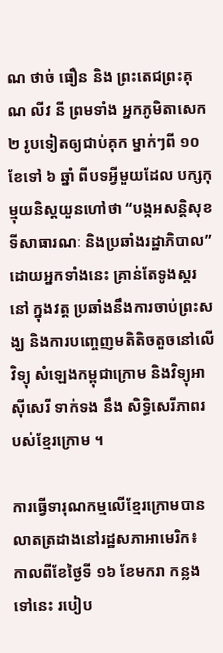ណ ថាច់ ធឿន និង ព្រះតេជព្រះគុណ លីវ នី ព្រមទាំង អ្នកភូមិតាសេក ២ រូបទៀតឲ្យជាប់គុក ម្នាក់ៗពី ១០ ខែទៅ ៦ ឆ្នាំ ពីបទអ្វីមួយដែល បក្សកុម្មុយនិស្តយួនហៅថា “បង្កអសន្តិសុខទីសាធារណៈ និងប្រឆាំងរដ្ឋាភិបាល” ដោយអ្នកទាំងនេះ គ្រាន់តែទូងស្គរនៅ ក្នុងវត្ត ប្រឆាំងនឹងការចាប់ព្រះសង្ឃ និងការបញ្ចេញមតិតិចតួចនៅលើវិទ្យុ សំឡេងកម្ពុជាក្រោម និងវិទ្យុអាស៊ីសេរី ទាក់ទង នឹង សិទ្ធិសេរីភាពរបស់ខ្មែរក្រោម ។

ការធ្វើទារុណកម្មលើខ្មែរក្រោមបានលាតត្រដាងនៅរដ្ឋសភាអាមេរិក៖
កាលពីខែថ្ងៃទី ១៦ ខែមករា កន្លងទៅនេះ របៀប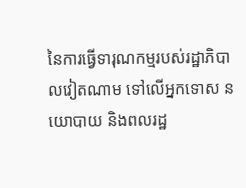នៃការធ្វើទារុណកម្មរបស់រដ្ឋាភិបាលវៀតណាម ទៅលើអ្នកទោស នយោបាយ និងពលរដ្ឋ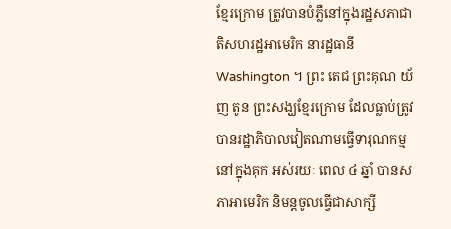ខ្មែរក្រោម ត្រូវបានបំភ្លឺនៅក្នុងរដ្ឋសភាជាតិសហរដ្ឋអាមេរិក នារដ្ឋធានី Washington ។ ព្រះ តេជ ព្រះគុណ យ័ញ តូន ព្រះសង្ឃខ្មែរក្រោម ដែលធ្លាប់ត្រូវបានរដ្ឋាភិបាលវៀតណាមធ្វើទារុណកម្មនៅក្នុងគុក អស់រយៈ ពេល ៤ ឆ្នាំ បានសភាអាមេរិក និមន្តចូលធ្វើជាសាក្សី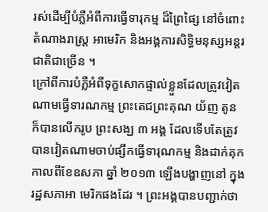រស់ដើម្បីបំភ្លឺអំពីការធ្វើទារុកម្ម ដ៏ព្រៃផ្សៃ នៅចំពោះ តំណាងរាស្ត្រ អាមេរិក និងអង្គការសិទ្ធិមនុស្សអន្តរជាតិជាច្រើន ។
ក្រៅពីការបំភ្លឺអំពីទុក្ខសោកផ្ទាល់ខ្លួនដែលត្រូវវៀតណាមធ្វើទារណកម្ម ព្រះតេជព្រះគុណ យ័ញ តូន ក៏បានលើករូប ព្រះសង្ឃ ៣ អង្គ ដែលទើបតែត្រូវបានវៀតណាមចាប់ផ្សឹកធ្វើទារុណកម្ម និងដាក់គុក កាលពីខែឧសភា ឆ្នាំ ២០១៣ ឡើងបង្ហាញនៅ ក្នុងរដ្ឋសភាអា មេរិកផងដែរ ។ ព្រះអង្គបានបញ្ជាក់ថា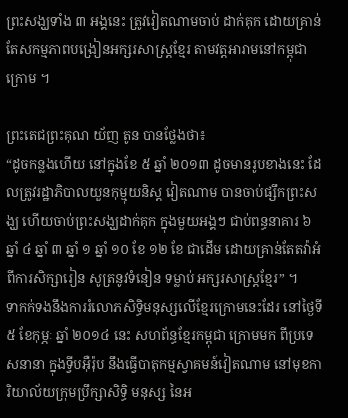ព្រះសង្ឃទាំង ៣ អង្គនេះ ត្រូវវៀតណាមចាប់ ដាក់គុក ដោយគ្រាន់ តែសកម្មភាពបង្រៀនអក្សរសាស្ត្រខ្មែរ តាមវត្តអារាមនៅកម្ពុជាក្រោម ។

ព្រះតេជព្រះគុណ យ័ញ តូន បានថ្លែងថា៖
“ដូចកន្លងហើយ នៅក្នុងខែ ៥ ឆ្នាំ ២០១៣ ដូចមានរូបខាងនេះ ដែលត្រូវរដ្ឋាភិបាលយួនកុម្មុយនិស្ត វៀតណាម បានចាប់ផ្សឹកព្រះសង្ឃ ហើយចាប់ព្រះសង្ឃដាក់គុក ក្នុងមួយអង្គៗ ជាប់ពន្ធនាគារ ៦ ឆ្នាំ ៤ ឆ្នាំ ៣ ឆ្នាំ ១ ឆ្នាំ ១០ ខែ ១២ ខែ ជាដើម ដោយគ្រាន់តែតវ៉ាអំពីការសិក្សារៀន សូត្រនូវទំនៀន ទម្លាប់ អក្សរសាស្ត្រខ្មែរ” ។
ទាកក់ទងនឹងការរំលោភសិទ្ធិមនុស្សលើខ្មែរក្រោមនេះដែរ នៅថ្ងៃទី ៥ ខែកុម្ភៈ ឆ្នាំ ២០១៤ នេះ សហព័ន្ធខ្មែរកម្ពុជា ក្រោមមក ពីប្រទេសនានា ក្នុងទ្វីបអ៊ឺរ៉ុប នឹងធ្វើបាតុកម្មស្វាគមន៍វៀតណាម នៅមុខការិយាល័យក្រុមប្រឹក្សាសិទ្ធិ មនុស្ស នៃអ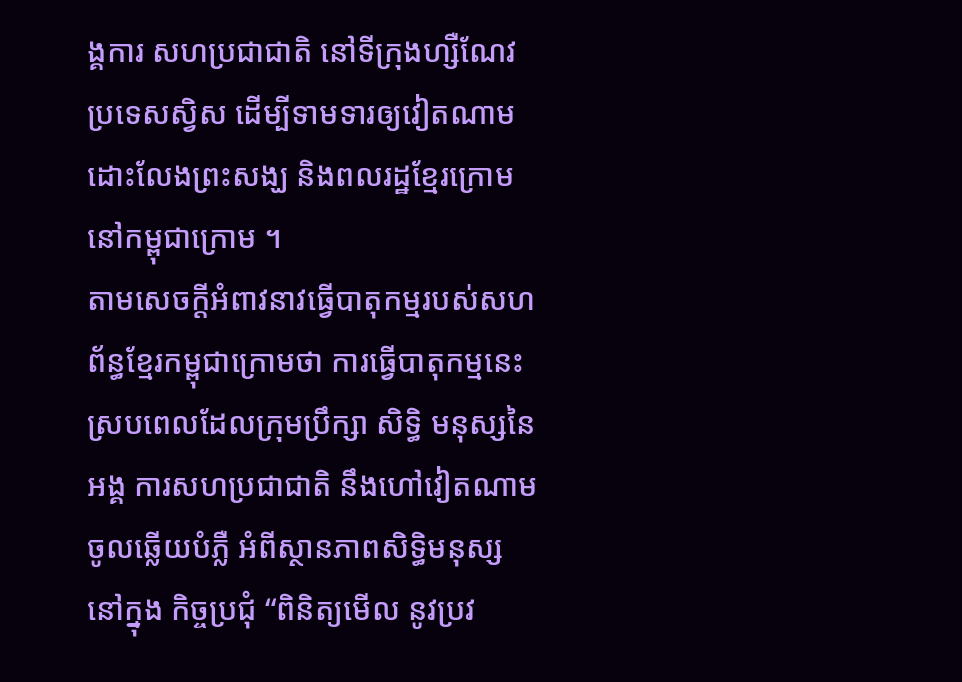ង្គការ សហប្រជាជាតិ នៅទីក្រុងហ្សឺណែវ ប្រទេសស្វិស ដើម្បីទាមទារឲ្យវៀតណាមដោះលែងព្រះសង្ឃ និងពលរដ្ឋខ្មែរក្រោម នៅកម្ពុជាក្រោម ។
តាមសេចក្ដីអំពាវនាវធ្វើបាតុកម្មរបស់សហព័ន្ធខ្មែរកម្ពុជាក្រោមថា ការធ្វើបាតុកម្មនេះ ស្របពេលដែលក្រុមប្រឹក្សា សិទ្ធិ មនុស្សនៃអង្គ ការសហប្រជាជាតិ នឹងហៅវៀតណាមចូលឆ្លើយបំភ្លឺ អំពីស្ថានភាពសិទ្ធិមនុស្ស នៅក្នុង កិច្ចប្រជុំ “ពិនិត្យមើល នូវប្រវ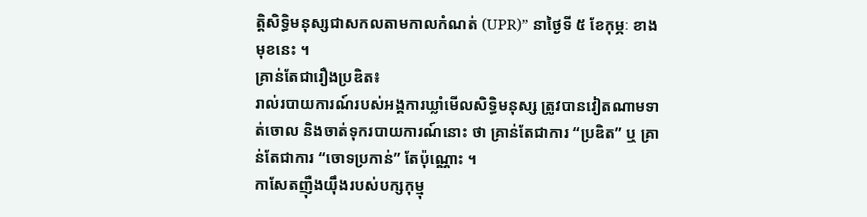ត្តិសិទ្ធិមនុស្សជាសកលតាមកាលកំណត់ (UPR)” នាថ្ងៃទី ៥ ខែកុម្ភៈ ខាងមុខនេះ ។
គ្រាន់តែជារឿងប្រឌិត៖
រាល់របាយការណ៍របស់អង្គការឃ្លាំមើលសិទ្ធិមនុស្ស ត្រូវបានវៀតណាមទាត់ចោល និងចាត់ទុករបាយការណ៍នោះ ថា គ្រាន់តែជាការ “ប្រឌិត” ឬ គ្រាន់តែជាការ “ចោទប្រកាន់” តែប៉ុណ្ណោះ ។
កាសែតញ៉ឺងយ៉ឹងរបស់បក្សកុម្មុ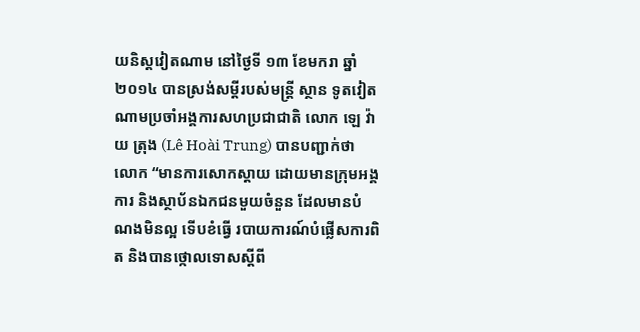យនិស្តវៀតណាម នៅថ្ងៃទី ១៣ ខែមករា ឆ្នាំ ២០១៤ បានស្រង់សម្ដីរបស់មន្ត្រី ស្ថាន ទូតវៀតណាមប្រចាំអង្គការសហប្រជាជាតិ លោក ឡេ វ៉ាយ ត្រុង (Lê Hoài Trung) បានបញ្ជាក់ថា លោក “មានការសោកស្ដាយ ដោយមានក្រុមអង្គការ និងស្ថាប័នឯកជនមួយចំនួន ដែលមានបំណងមិនល្អ ទើបខំធ្វើ របាយការណ៍បំផ្លើសការពិត និងបានថ្កោលទោសស្ដីពី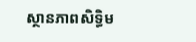ស្ថានភាពសិទ្ធិម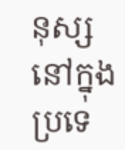នុស្សនៅក្នុងប្រទេ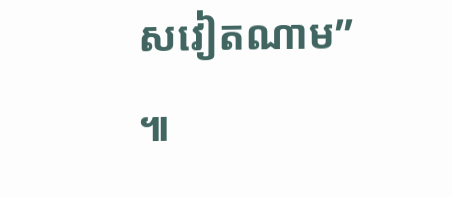សវៀតណាម” ៕